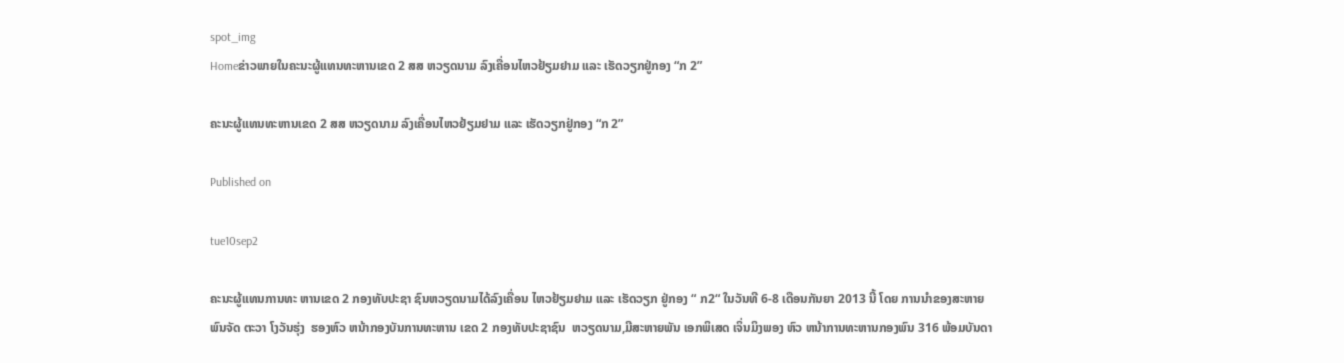spot_img
Homeຂ່າວພາຍໃນຄະນະຜູ້ແທນທະຫານເຂດ 2 ສສ ຫວຽດນາມ ລົງເຄື່ອນໄຫວຢ້ຽມຢາມ ແລະ ເຮັດວຽກຢູ່ກອງ “ກ 2”

ຄະນະຜູ້ແທນທະຫານເຂດ 2 ສສ ຫວຽດນາມ ລົງເຄື່ອນໄຫວຢ້ຽມຢາມ ແລະ ເຮັດວຽກຢູ່ກອງ “ກ 2”

Published on

tue10sep2

ຄະນະຜູ້ແທນການທະ ຫານເຂດ 2 ກອງທັບປະຊາ ຊົນຫວຽດນາມໄດ້ລົງເຄື່ອນ ໄຫວຢ້ຽມຢາມ ແລະ ເຮັດວຽກ ຢູ່ກອງ “ ກ2“ ໃນວັນທີ 6-8 ເດືອນກັນຍາ 2013 ນີ້ ໂດຍ ການນຳຂອງສະຫາຍພົນຈັດ ຕະວາ ໂງວັນຮຸ່ງ  ຮອງຫົວ ຫນ້າກອງບັນການທະຫານ ເຂດ 2 ກອງທັບປະຊາຊົນ  ຫວຽດນາມ,ມີສະຫາຍພັນ ເອກພິເສດ ເຈິ່ນມິງພອງ ຫົວ ຫນ້າການທະຫານກອງພົນ 316 ພ້ອມບັນດາ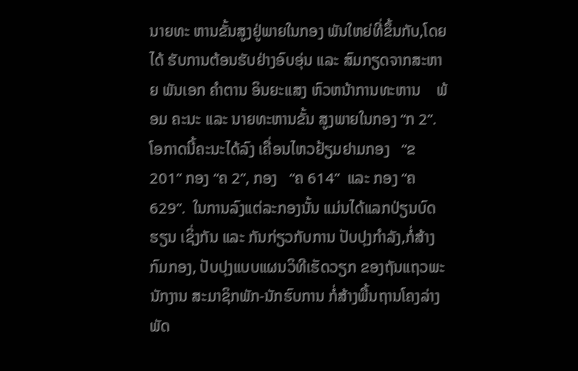ນາຍທະ ຫານຂັ້ນສູງຢູ່ພາຍໃນກອງ ພັນໃຫຍ່ທີ່ຂຶ້ນກັບ,ໂດຍໄດ້ ຮັບການຕ້ອນຮັບຢ່າງອົບອຸ່ນ ແລະ ສົມກຽດຈາກສະຫາຍ ພັນເອກ ຄຳຕານ ອິນຍະແສງ ຫົວຫນ້າການທະຫານ    ພ້ອມ ຄະນະ ແລະ ນາຍທະຫານຂັ້ນ ສູງພາຍໃນກອງ “ກ 2”.
ໂອກາດນີ້ຄະນະໄດ້ລົງ ເຄື່ອນໄຫວຢ້ຽມຢາມກອງ   “ຂ 201” ກອງ “ຄ 2”, ກອງ   “ຄ 614”  ແລະ ກອງ “ຄ 629”.  ໃນການລົງແຕ່ລະກອງນັ້ນ ແມ່ນໄດ້ແລກປ່ຽນບົດຮຽນ ເຊິ່ງກັນ ແລະ ກັນກ່ຽວກັບການ ປັບປຸງກຳລັງ,ກໍ່ສ້າງກົມກອງ, ປັບປຸງແບບແຜນວິທີເຮັດວຽກ ຂອງຖັນແຖວພະນັກງານ ສະມາຊິກພັກ-ນັກຮົບການ ກໍ່ສ້າງພື້ນຖານໂຄງລ່າງພັດ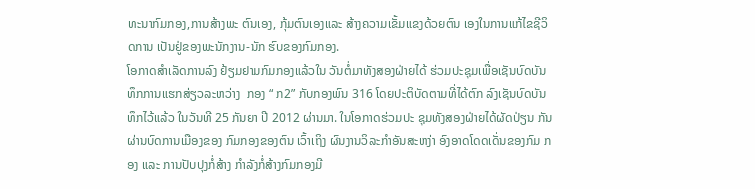ທະນາກົມກອງ,ການສ້າງພະ ຕົນເອງ, ກຸ້ມຕົນເອງແລະ ສ້າງຄວາມເຂັ້ມແຂງດ້ວຍຕົນ ເອງໃນການແກ້ໄຂຊີວິດການ ເປັນຢູ່ຂອງພະນັກງານ-ນັກ ຮົບຂອງກົມກອງ.
ໂອກາດສຳເລັດການລົງ ຢ້ຽມຢາມກົມກອງແລ້ວໃນ ວັນຕໍ່ມາທັງສອງຝ່າຍໄດ້ ຮ່ວມປະຊຸມເພື່ອເຊັນບົດບັນທຶກການແຮກສ່ຽວລະຫວ່າງ  ກອງ “ ກ2” ກັບກອງພົນ 316 ໂດຍປະຕິບັດຕາມທີ່ໄດ້ຕົກ ລົງເຊັນບົດບັນທຶກໄວ້ແລ້ວ ໃນວັນທີ 25 ກັນຍາ ປີ 2012 ຜ່ານມາ. ໃນໂອກາດຮ່ວມປະ ຊຸມທັງສອງຝ່າຍໄດ້ຜັດປ່ຽນ ກັນຜ່ານບົດການເມືອງຂອງ ກົມກອງຂອງຕົນ ເວົ້າເຖິງ ຜົນງານວິລະກຳອັນສະຫງ່າ ອົງອາດໂດດເດັ່ນຂອງກົມ ກອງ ແລະ ການປັບປຸງກໍ່ສ້າງ ກຳລັງກໍ່ສ້າງກົມກອງມີ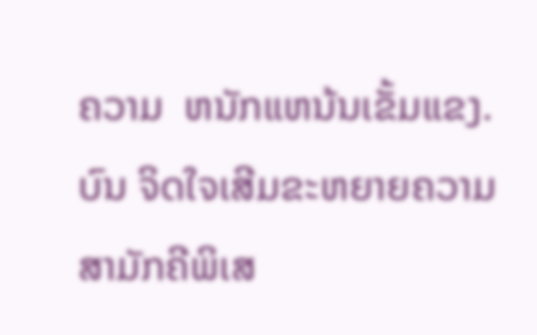ຄວາມ  ຫນັກແຫນ້ນເຂັ້ມແຂງ. ບົນ ຈິດໃຈເສີມຂະຫຍາຍຄວາມ ສາມັກຄີພິເສ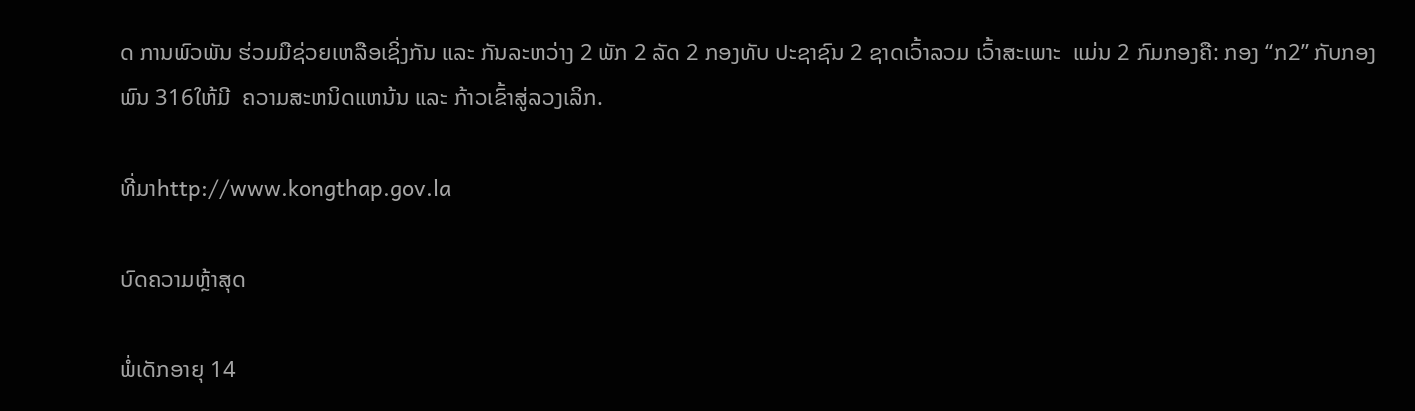ດ ການພົວພັນ ຮ່ວມມືຊ່ວຍເຫລືອເຊິ່ງກັນ ແລະ ກັນລະຫວ່າງ 2 ພັກ 2 ລັດ 2 ກອງທັບ ປະຊາຊົນ 2 ຊາດເວົ້າລວມ ເວົ້າສະເພາະ  ແມ່ນ 2 ກົມກອງຄື: ກອງ “ກ2” ກັບກອງພົນ 316ໃຫ້ມີ  ຄວາມສະຫນິດແຫນ້ນ ແລະ ກ້າວເຂົ້າສູ່ລວງເລິກ.

ທີ່ມາhttp://www.kongthap.gov.la

ບົດຄວາມຫຼ້າສຸດ

ພໍ່ເດັກອາຍຸ 14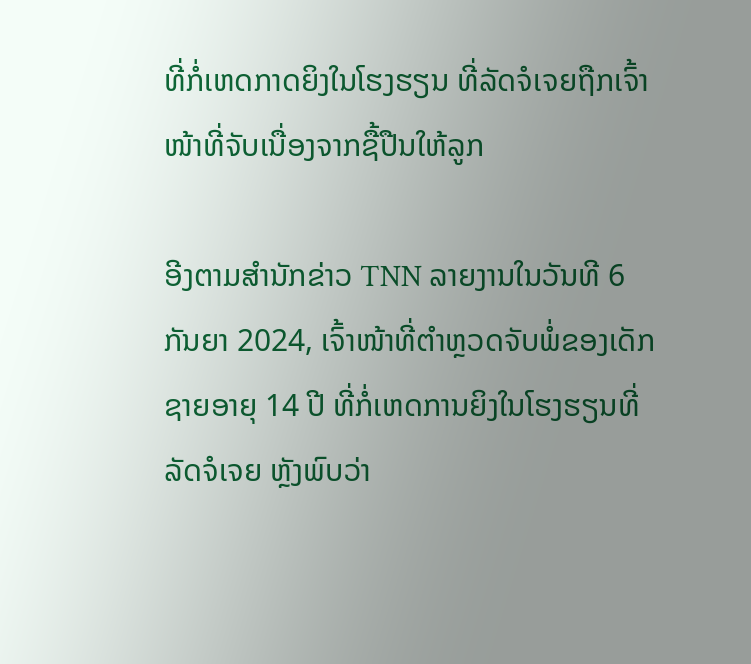ທີ່ກໍ່ເຫດກາດຍິງໃນໂຮງຮຽນ ທີ່ລັດຈໍເຈຍຖືກເຈົ້າໜ້າທີ່ຈັບເນື່ອງຈາກຊື້ປືນໃຫ້ລູກ

ອີງຕາມສຳນັກຂ່າວ TNN ລາຍງານໃນວັນທີ 6 ກັນຍາ 2024, ເຈົ້າໜ້າທີ່ຕຳຫຼວດຈັບພໍ່ຂອງເດັກຊາຍອາຍຸ 14 ປີ ທີ່ກໍ່ເຫດການຍິງໃນໂຮງຮຽນທີ່ລັດຈໍເຈຍ ຫຼັງພົບວ່າ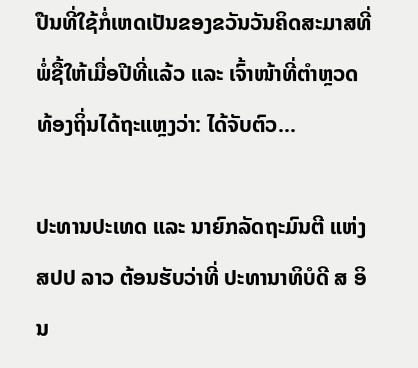ປືນທີ່ໃຊ້ກໍ່ເຫດເປັນຂອງຂວັນວັນຄິດສະມາສທີ່ພໍ່ຊື້ໃຫ້ເມື່ອປີທີ່ແລ້ວ ແລະ ເຈົ້າໜ້າທີ່ຕຳຫຼວດທ້ອງຖິ່ນໄດ້ຖະແຫຼງວ່າ: ໄດ້ຈັບຕົວ...

ປະທານປະເທດ ແລະ ນາຍົກລັດຖະມົນຕີ ແຫ່ງ ສປປ ລາວ ຕ້ອນຮັບວ່າທີ່ ປະທານາທິບໍດີ ສ ອິນ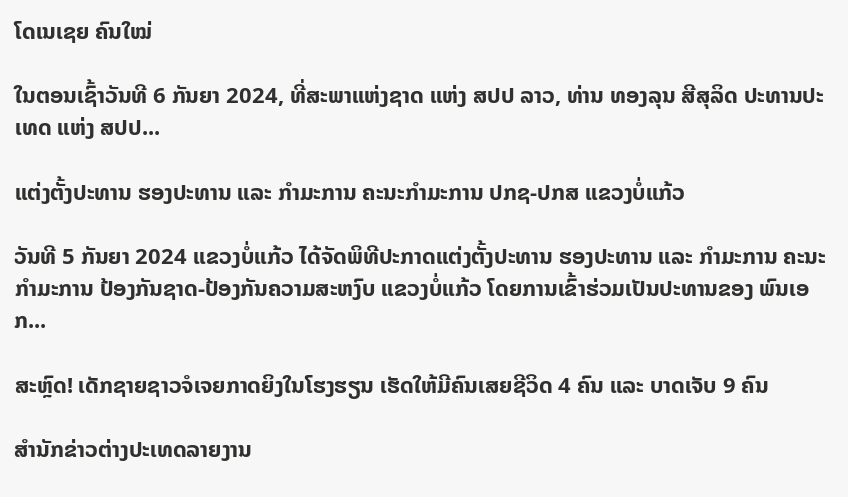ໂດເນເຊຍ ຄົນໃໝ່

ໃນຕອນເຊົ້າວັນທີ 6 ກັນຍາ 2024, ທີ່ສະພາແຫ່ງຊາດ ແຫ່ງ ສປປ ລາວ, ທ່ານ ທອງລຸນ ສີສຸລິດ ປະທານປະເທດ ແຫ່ງ ສປປ...

ແຕ່ງຕັ້ງປະທານ ຮອງປະທານ ແລະ ກຳມະການ ຄະນະກຳມະການ ປກຊ-ປກສ ແຂວງບໍ່ແກ້ວ

ວັນທີ 5 ກັນຍາ 2024 ແຂວງບໍ່ແກ້ວ ໄດ້ຈັດພິທີປະກາດແຕ່ງຕັ້ງປະທານ ຮອງປະທານ ແລະ ກຳມະການ ຄະນະກຳມະການ ປ້ອງກັນຊາດ-ປ້ອງກັນຄວາມສະຫງົບ ແຂວງບໍ່ແກ້ວ ໂດຍການເຂົ້າຮ່ວມເປັນປະທານຂອງ ພົນເອກ...

ສະຫຼົດ! ເດັກຊາຍຊາວຈໍເຈຍກາດຍິງໃນໂຮງຮຽນ ເຮັດໃຫ້ມີຄົນເສຍຊີວິດ 4 ຄົນ ແລະ ບາດເຈັບ 9 ຄົນ

ສຳນັກຂ່າວຕ່າງປະເທດລາຍງານ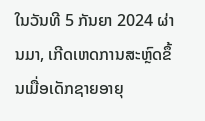ໃນວັນທີ 5 ກັນຍາ 2024 ຜ່ານມາ, ເກີດເຫດການສະຫຼົດຂຶ້ນເມື່ອເດັກຊາຍອາຍຸ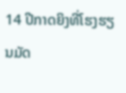14 ປີກາດຍິງທີ່ໂຮງຮຽນມັດ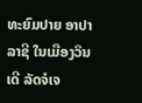ທະຍົມປາຍ ອາປາລາຊີ ໃນເມືອງວິນເດີ ລັດຈໍເຈ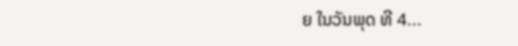ຍ ໃນວັນພຸດ ທີ 4...